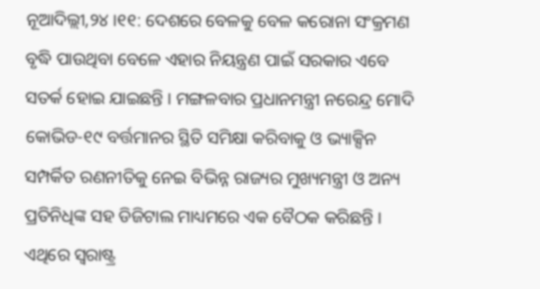ନୂଆଦିଲ୍ଲୀ,୨୪ ।୧୧: ଦେଶରେ ବେଳକୁ ବେଳ କରୋନା ସଂକ୍ରମଣ ବୃଦ୍ଧି ପାଉଥିବା ବେଳେ ଏହାର ନିୟନ୍ତ୍ରଣ ପାଇଁ ସରକାର ଏବେ ସତର୍କ ହୋଇ ଯାଇଛନ୍ତି । ମଙ୍ଗଳବାର ପ୍ରଧାନମନ୍ତ୍ରୀ ନରେନ୍ଦ୍ର ମୋଦି କୋଭିଡ-୧୯ ବର୍ତ୍ତମାନର ସ୍ଥିତି ସମିକ୍ଷା କରିବାକୁ ଓ ଭ୍ୟାକ୍ସିନ ସମ୍ପର୍କିତ ରଣନୀତିକୁ ନେଇ ବିଭିନ୍ନ ରାଜ୍ୟର ମୁଖ୍ୟମନ୍ତ୍ରୀ ଓ ଅନ୍ୟ ପ୍ରତିନିଧିଙ୍କ ସହ ଡିଜିଟାଲ ମାଧ୍ୟମରେ ଏକ ବୈଠକ କରିଛନ୍ତି । ଏଥିରେ ସ୍ୱରାଷ୍ଟ୍ର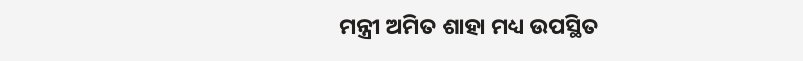ମନ୍ତ୍ରୀ ଅମିତ ଶାହା ମଧ୍ୟ ଉପସ୍ଥିତ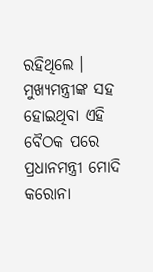ରହିଥିଲେ । ମୁଖ୍ୟମନ୍ତ୍ରୀଙ୍କ ସହ ହୋଇଥିବା ଏହି ବୈଠକ ପରେ ପ୍ରଧାନମନ୍ତ୍ରୀ ମୋଦି କରୋନା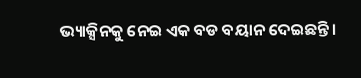ଭ୍ୟାକ୍ସିନକୁ ନେଇ ଏକ ବଡ ବୟାନ ଦେଇଛନ୍ତି ।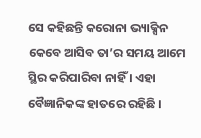ସେ କହିଛନ୍ତି କରୋନା ଭ୍ୟାକ୍ସିନ କେବେ ଆସିବ ତା’ର ସମୟ ଆମେ ସ୍ଥିର କରିପାରିବା ନାହିଁ । ଏହା ବୈଜ୍ଞାନିକଙ୍କ ହାତରେ ରହିଛି ।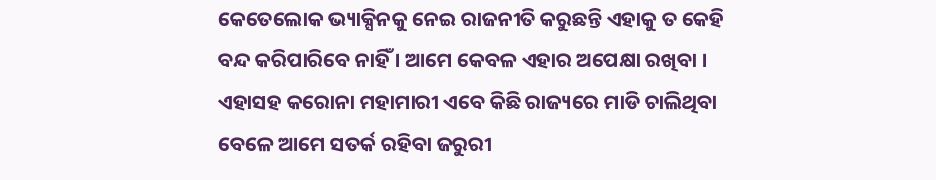କେତେଲୋକ ଭ୍ୟାକ୍ସିନକୁ ନେଇ ରାଜନୀତି କରୁଛନ୍ତି ଏହାକୁ ତ କେହି ବନ୍ଦ କରିପାରିବେ ନାହିଁ । ଆମେ କେବଳ ଏହାର ଅପେକ୍ଷା ରଖିବା । ଏହାସହ କରୋନା ମହାମାରୀ ଏବେ କିଛି ରାଜ୍ୟରେ ମାଡି ଚାଲିଥିବା ବେଳେ ଆମେ ସତର୍କ ରହିବା ଜରୁରୀ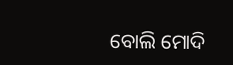ବୋଲି ମୋଦି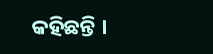କହିଛନ୍ତି ।